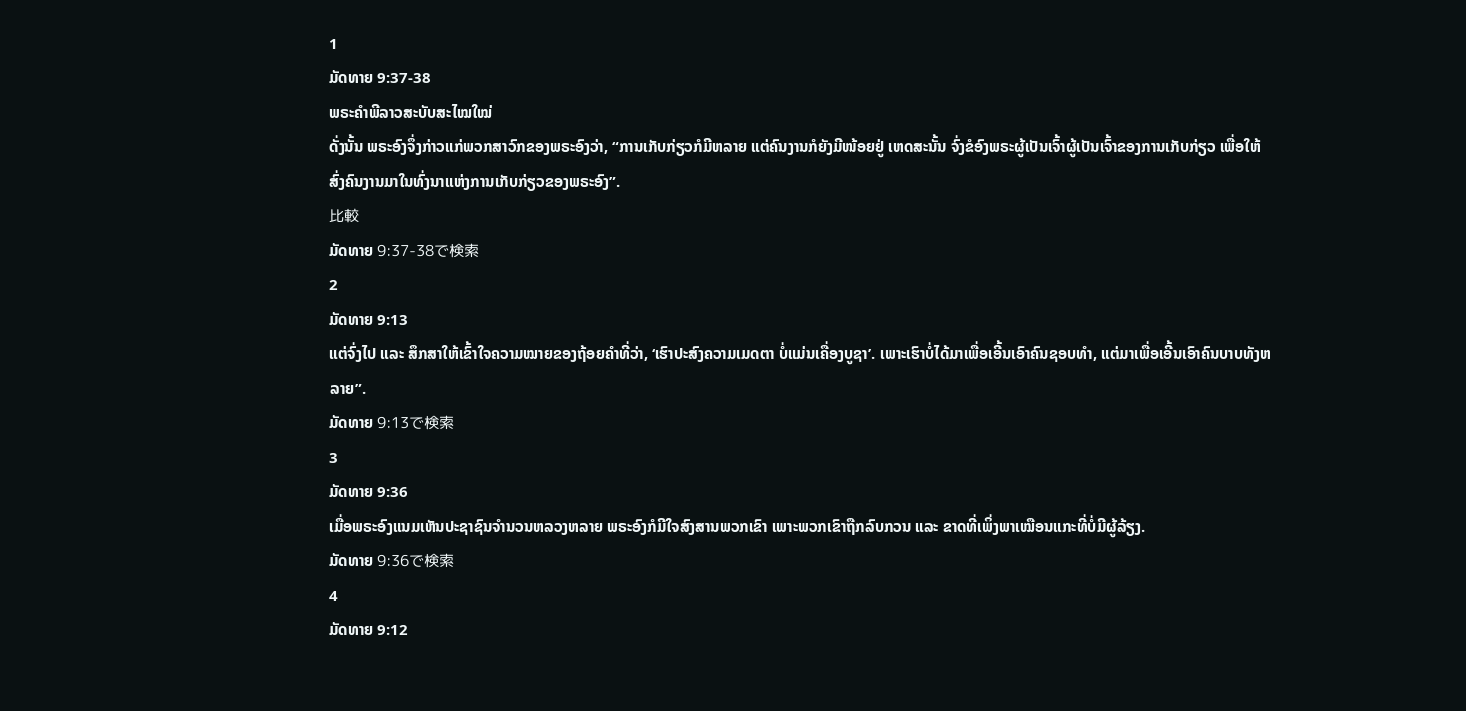1
ມັດທາຍ 9:37-38
ພຣະຄຳພີລາວສະບັບສະໄໝໃໝ່
ດັ່ງນັ້ນ ພຣະອົງຈຶ່ງກ່າວແກ່ພວກສາວົກຂອງພຣະອົງວ່າ, “ການເກັບກ່ຽວກໍມີຫລາຍ ແຕ່ຄົນງານກໍຍັງມີໜ້ອຍຢູ່ ເຫດສະນັ້ນ ຈົ່ງຂໍອົງພຣະຜູ້ເປັນເຈົ້າຜູ້ເປັນເຈົ້າຂອງການເກັບກ່ຽວ ເພື່ອໃຫ້ສົ່ງຄົນງານມາໃນທົ່ງນາແຫ່ງການເກັບກ່ຽວຂອງພຣະອົງ”.
比較
ມັດທາຍ 9:37-38で検索
2
ມັດທາຍ 9:13
ແຕ່ຈົ່ງໄປ ແລະ ສຶກສາໃຫ້ເຂົ້າໃຈຄວາມໝາຍຂອງຖ້ອຍຄຳທີ່ວ່າ, ‘ເຮົາປະສົງຄວາມເມດຕາ ບໍ່ແມ່ນເຄື່ອງບູຊາ’. ເພາະເຮົາບໍ່ໄດ້ມາເພື່ອເອີ້ນເອົາຄົນຊອບທຳ, ແຕ່ມາເພື່ອເອີ້ນເອົາຄົນບາບທັງຫລາຍ”.
ມັດທາຍ 9:13で検索
3
ມັດທາຍ 9:36
ເມື່ອພຣະອົງແນມເຫັນປະຊາຊົນຈໍານວນຫລວງຫລາຍ ພຣະອົງກໍມີໃຈສົງສານພວກເຂົາ ເພາະພວກເຂົາຖືກລົບກວນ ແລະ ຂາດທີ່ເພິ່ງພາເໝືອນແກະທີ່ບໍ່ມີຜູ້ລ້ຽງ.
ມັດທາຍ 9:36で検索
4
ມັດທາຍ 9:12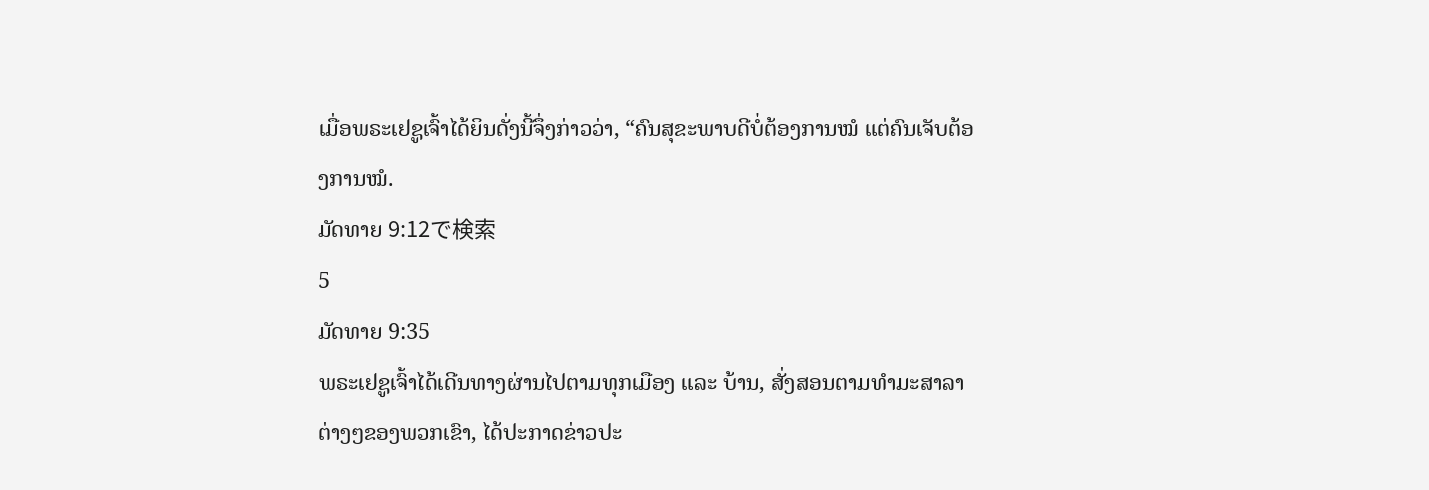ເມື່ອພຣະເຢຊູເຈົ້າໄດ້ຍິນດັ່ງນີ້ຈຶ່ງກ່າວວ່າ, “ຄົນສຸຂະພາບດີບໍ່ຕ້ອງການໝໍ ແຕ່ຄົນເຈັບຕ້ອງການໝໍ.
ມັດທາຍ 9:12で検索
5
ມັດທາຍ 9:35
ພຣະເຢຊູເຈົ້າໄດ້ເດີນທາງຜ່ານໄປຕາມທຸກເມືອງ ແລະ ບ້ານ, ສັ່ງສອນຕາມທຳມະສາລາຕ່າງໆຂອງພວກເຂົາ, ໄດ້ປະກາດຂ່າວປະ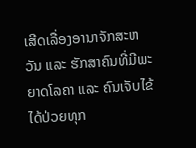ເສີດເລື່ອງອານາຈັກສະຫວັນ ແລະ ຮັກສາຄົນທີ່ມີພະຍາດໂລຄາ ແລະ ຄົນເຈັບໄຂ້ໄດ້ປ່ວຍທຸກ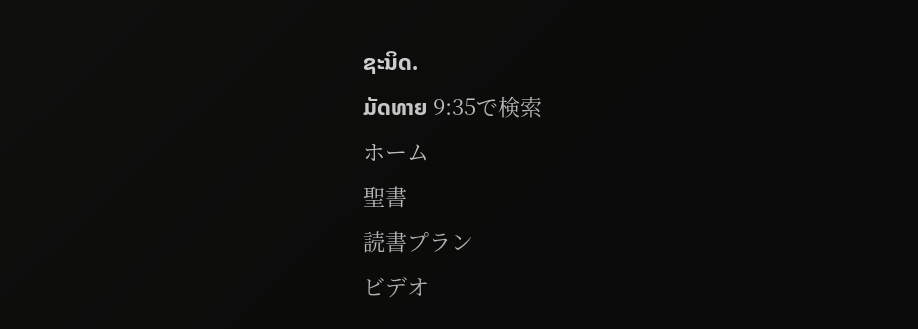ຊະນິດ.
ມັດທາຍ 9:35で検索
ホーム
聖書
読書プラン
ビデオ